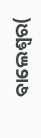ବାଲେଶ୍ବର(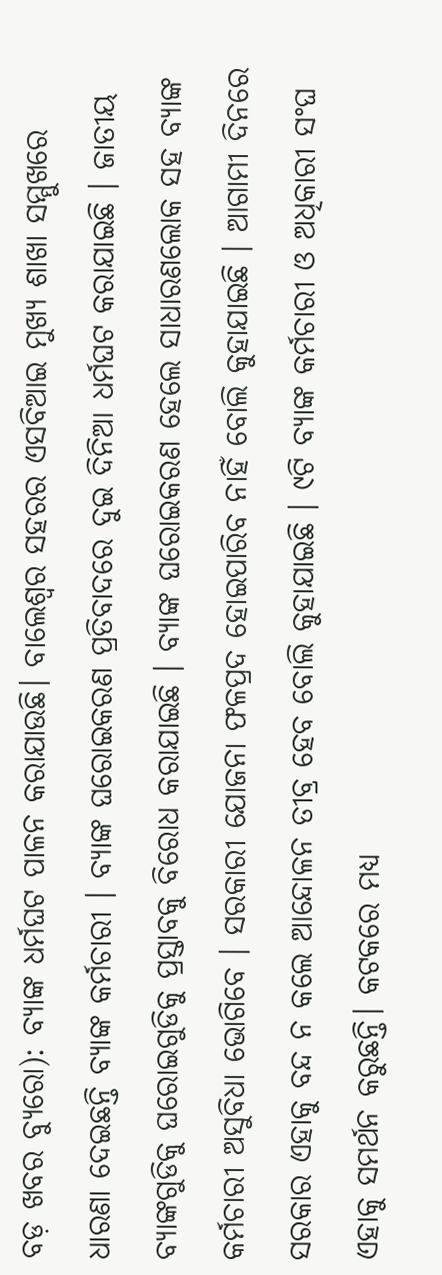ବଡ଼ ଖବର ବ୍ୟୁରୋ): ବ୍ୟାଙ୍କ ଧର୍ମଘଟ ପାଳନ କରାଯାଉଛି। ବାଲେଶ୍ବର ସହରର ଏସବିଆଇ ମୁଖ୍ୟ ଶାଖା ସମ୍ମୁଖରେ ଧାରଣା ଦେଇଛନ୍ତି ବ୍ୟାଙ୍କ କର୍ମଚାରୀ । ବ୍ୟାଙ୍କ ଘରୋଇକରଣ ପ୍ରତିବାଦରେ ଦୁଇ ଦିନିଆ ଧର୍ମଘଟ କରାଯାଇଛି । ଜାତୀୟ ବ୍ୟାଙ୍କଗୁଡିକୁ ଘରୋଇଗୁଡିକୁ ପ୍ରସ୍ତାବକୁ ବିରୋଧ କରାଯାଇଛି । ବ୍ୟାଙ୍କ ଘରୋଇକରଣ ହେଲେ ସାଧାରଣଲୋକ ସହ ବ୍ୟାଙ୍କ କର୍ମଚାରୀ ଅସୁବିଧା ଭୋଗିବେ । ସରକାରୀ ଯୋଜନା ଫଳପ୍ରଦ ହୋଇପାରିବ ନାହିଁ ବୋଲି କୁହାଯାଇଛି । ଆଗାମୀ ଦିନରେ ସରକାର ଏହାକୁ ବନ୍ଦ ନ କଲେ ଆନ୍ଦୋଳନ ତୀବ୍ର ହେବ ବୋଲି କୁହାଯାଇଛି । ୯ଟି ବ୍ୟାଙ୍କ କର୍ମଚାରୀ ଓ ଅଧିକାରୀ ସଂଘ ଏହାକୁ ସମର୍ଥନ କରୁଛନ୍ତି। କଟକରେ ମଧ୍ୟ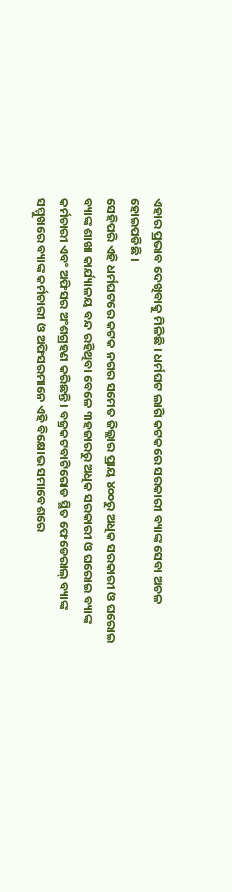ଏହାର ପ୍ରଭାବ ଦେଖିବାକୁ ମିଳିଛି । ଧର୍ମଘଟ ଲାଗି କଟକରେ ସରକାରୀ ବ୍ୟାଙ୍କ ସେବା ଅଚଳ ହୋଇପଡିଛି ।
ସେହିପରି ଏହି ଧର୍ମଘଟରେ କଟକ ନଗର ସମେତ ଜିଲ୍ଲାର ପ୍ରାୟ ୪୦୦ରୁ ଅଧିକ ସରକାରୀ ଓ ଘରୋଇ ବ୍ୟାଙ୍କ ଶାଖା କାର୍ଯ୍ୟାଳୟ ବନ୍ଦ ରହିଥିବା ବେଳେ ୩ହଜାରରୁ ଅଧିକ ସରକାରୀ ଓ ଘରୋଇ ବ୍ୟାଙ୍କ କର୍ମଚାରୀ ଏବଂ ଅଫିସର ଅଂଶଗ୍ରହଣ କରିଛନ୍ତି । ବଜ୍ରକଟବାଟିରୋଡ ସ୍ଥିତ ଫେଡେରାଲ୍ ବ୍ୟାଙ୍କ ସମ୍ମୁଖରେ ବ୍ୟାଙ୍କ କର୍ମଚାରୀ ଓ ଅଫିସରମାନେ ଏହି ବିକ୍ଷୋଭ ସମାବେଶରେ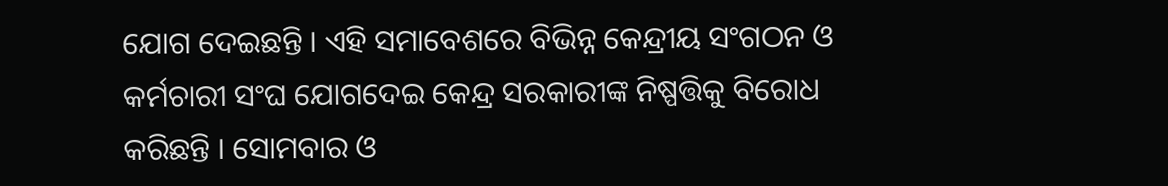ଯୋଗ ଦେଇଛନ୍ତି । ଏହି ସମାବେଶରେ ବିଭିନ୍ନ କେନ୍ଦ୍ରୀୟ ସଂଗଠନ ଓ କର୍ମଚାରୀ ସଂଘ ଯୋଗଦେଇ କେନ୍ଦ୍ର ସରକାରୀଙ୍କ ନିଷ୍ପତ୍ତିକୁ ବିରୋଧ କରିଛନ୍ତି । ସୋମବାର ଓ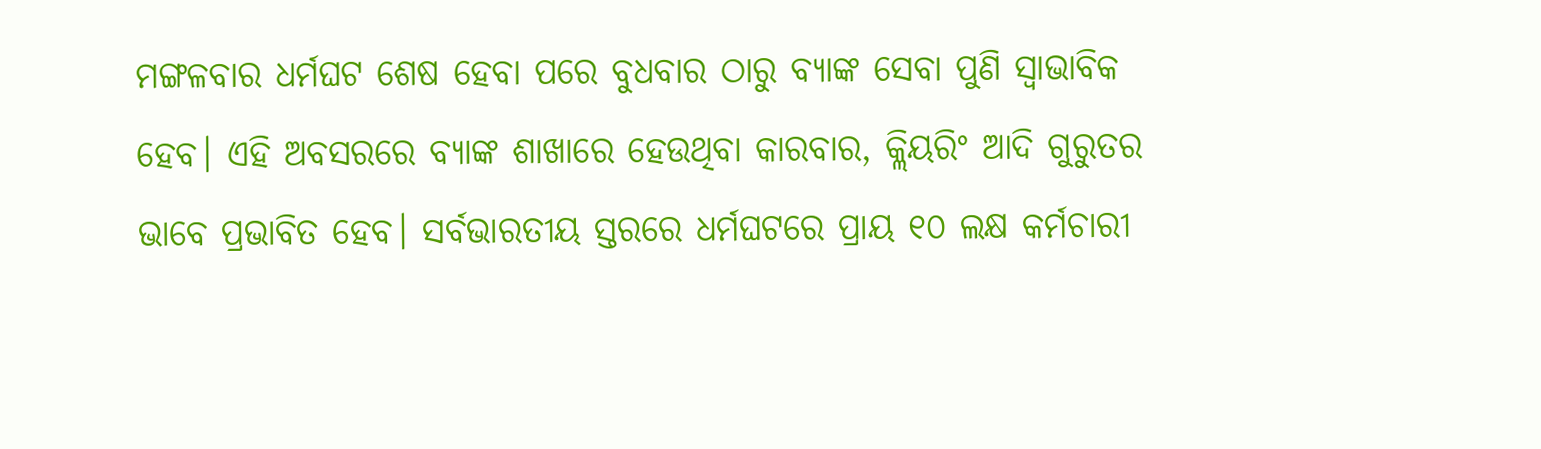ମଙ୍ଗଳବାର ଧର୍ମଘଟ ଶେଷ ହେବା ପରେ ବୁଧବାର ଠାରୁ ବ୍ୟାଙ୍କ ସେବା ପୁଣି ସ୍ବାଭାବିକ ହେବ। ଏହି ଅବସରରେ ବ୍ୟାଙ୍କ ଶାଖାରେ ହେଉଥିବା କାରବାର, କ୍ଲିୟରିଂ ଆଦି ଗୁରୁତର ଭାବେ ପ୍ରଭାବିତ ହେବ। ସର୍ବଭାରତୀୟ ସ୍ତରରେ ଧର୍ମଘଟରେ ପ୍ରାୟ ୧୦ ଲକ୍ଷ କର୍ମଚାରୀ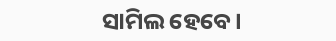ସାମିଲ ହେବେ।